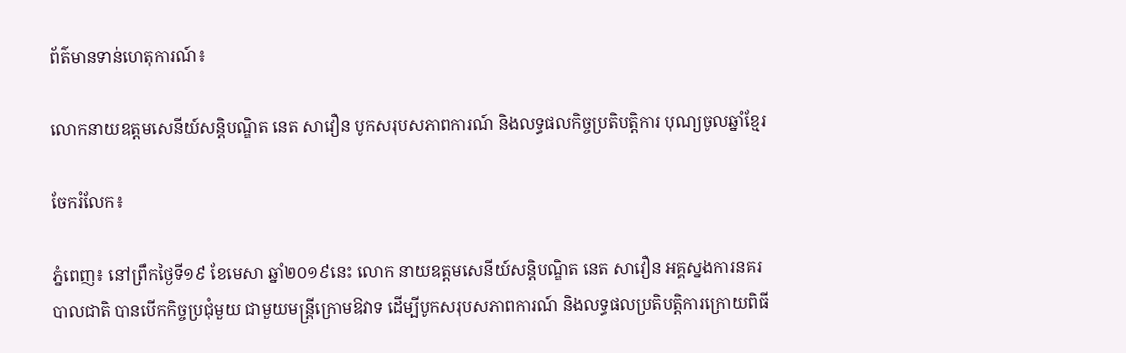ព័ត៌មានទាន់ហេតុការណ៍៖

លោកនាយឧត្តមសេនីយ៍សន្តិបណ្ឌិត នេត សាវឿន បូកសរុបសភាពការណ៍ និងលទ្ធផលកិច្ចប្រតិបត្តិការ បុណ្យចូលឆ្នាំខ្មែរ

ចែករំលែក៖

ភ្នំពេញ៖ នៅព្រឹកថ្ងៃទី១៩ ខែមេសា ឆ្នាំ២០១៩នេះ លោក នាយឧត្តមសេនីយ៍សន្តិបណ្ឌិត នេត សាវឿន អគ្គស្នងការនគរបាលជាតិ បានបើកកិច្ចប្រជុំមួយ ជាមួយមន្ត្រីក្រោមឱវាទ ដើម្បីបូកសរុបសភាពការណ៍ និងលទ្ធផលប្រតិបត្តិការក្រោយពិធី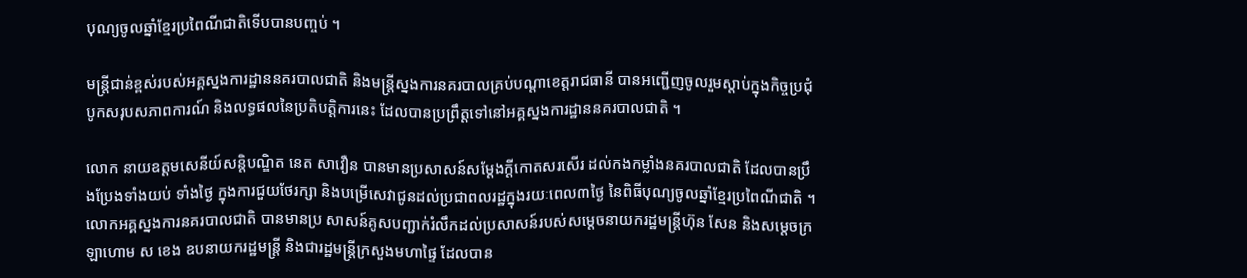បុណ្យចូលឆ្នាំខ្មែរប្រពៃណីជាតិទើបបានបញ្ចប់ ។

មន្ត្រីជាន់ខ្ពស់របស់អគ្គស្នងការដ្ឋាននគរបាលជាតិ និងមន្ត្រីស្នងការនគរបាលគ្រប់បណ្តាខេត្តរាជធានី បានអញ្ជើញចូលរួមស្តាប់ក្នុងកិច្ចប្រជុំបូកសរុបសភាពការណ៍ និងលទ្ធផលនៃប្រតិបត្តិការនេះ ដែលបានប្រព្រឹត្តទៅនៅអគ្គស្នងការដ្ឋាននគរបាលជាតិ ។

លោក នាយឧត្តមសេនីយ៍សន្តិបណ្ឌិត នេត សាវឿន បានមានប្រសាសន៍សម្តែងក្តីកោតសរសើរ ដល់កងកម្លាំងនគរបាលជាតិ ដែលបានប្រឹងប្រែងទាំងយប់ ទាំងថ្ងៃ ក្នុងការជួយថែរក្សា និងបម្រើសេវាជូនដល់ប្រជាពលរដ្ឋក្នុងរយៈពេល៣ថ្ងៃ នៃពិធីបុណ្យចូលឆ្នាំខ្មែរប្រពៃណីជាតិ ។ លោកអគ្គស្នងការនគរបាលជាតិ បានមានប្រ សាសន៍គូសបញ្ជាក់រំលឹកដល់ប្រសាសន៍របស់សម្តេចនាយករដ្ឋមន្ត្រីហ៊ុន សែន និងសម្តេចក្រឡាហោម ស ខេង ឧបនាយករដ្ឋមន្ត្រី និងជារដ្ឋមន្ត្រីក្រសួងមហាផ្ទៃ ដែលបាន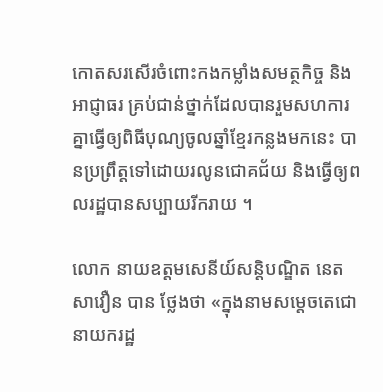កោតសរសើរចំពោះកងកម្លាំងសមត្ថកិច្ច និងអាជ្ញាធរ គ្រប់ជាន់ថ្នាក់ដែលបានរួមសហការគ្នាធ្វើឲ្យពិធីបុណ្យចូលឆ្នាំខ្មែរកន្លងមកនេះ បានប្រព្រឹត្តទៅដោយរលូនជោគជ័យ និងធ្វើឲ្យពលរដ្ឋបានសប្បាយរីករាយ ។

លោក នាយឧត្តមសេនីយ៍សន្តិបណ្ឌិត នេត សាវឿន បាន ថ្លែងថា «ក្នុងនាមសម្តេចតេជោនាយករដ្ឋ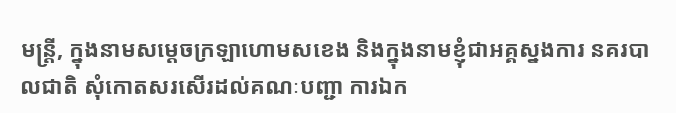មន្ត្រី, ក្នុងនាមសម្តេចក្រឡាហោមសខេង និងក្នុងនាមខ្ញុំជាអគ្គស្នងការ នគរបាលជាតិ សុំកោតសរសើរដល់គណៈបញ្ជា ការឯក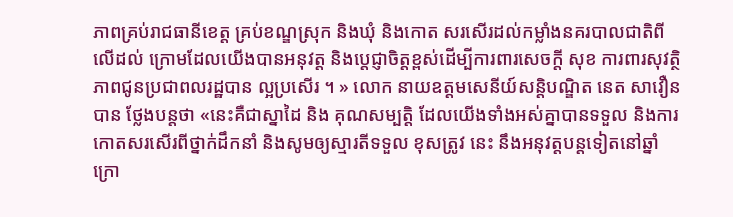ភាពគ្រប់រាជធានីខេត្ត គ្រប់ខណ្ឌស្រុក និងឃុំ និងកោត សរសើរដល់កម្លាំងនគរបាលជាតិពីលើដល់ ក្រោមដែលយើងបានអនុវត្ត និងប្តេជ្ញាចិត្តខ្ពស់ដើម្បីការពារសេចក្តី សុខ ការពារសុវត្ថិភាពជូនប្រជាពលរដ្ឋបាន ល្អប្រសើរ ។ » លោក នាយឧត្តមសេនីយ៍សន្តិបណ្ឌិត នេត សាវឿន បាន ថ្លែងបន្តថា «នេះគឺជាស្នាដៃ និង គុណសម្បត្តិ ដែលយើងទាំងអស់គ្នាបានទទួល និងការកោតសរសើរពីថ្នាក់ដឹកនាំ និងសូមឲ្យស្មារតីទទួល ខុសត្រូវ នេះ នឹងអនុវត្តបន្តទៀតនៅឆ្នាំក្រោ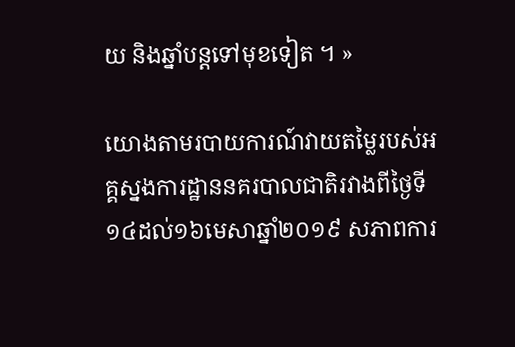យ និងឆ្នាំបន្តទៅមុខទៀត ។ »

យោងតាមរបាយការណ៍វាយតម្លៃរបស់អគ្គស្នងការដ្ឋាននគរបាលជាតិរវាងពីថ្ងៃទី១៤ដល់១៦មេសាឆ្នាំ២០១៩ សភាពការ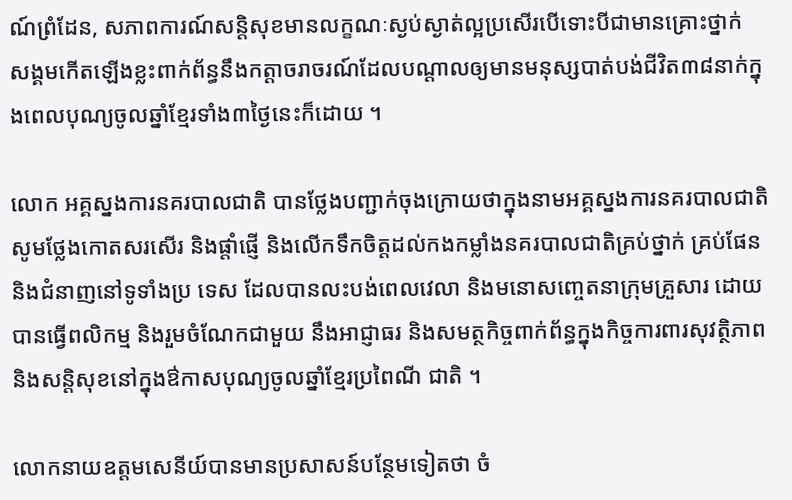ណ៍ព្រំដែន, សភាពការណ៍សន្តិសុខមានលក្ខណៈស្ងប់ស្ងាត់ល្អប្រសើរបើទោះបីជាមានគ្រោះថ្នាក់ សង្គមកើតឡើងខ្លះពាក់ព័ន្ធនឹងកត្តាចរាចរណ៍ដែលបណ្តាលឲ្យមានមនុស្សបាត់បង់ជីវិត៣៨នាក់ក្នុងពេលបុណ្យចូលឆ្នាំខ្មែរទាំង៣ថ្ងៃនេះក៏ដោយ ។

លោក អគ្គស្នងការនគរបាលជាតិ បានថ្លែងបញ្ជាក់ចុងក្រោយថាក្នុងនាមអគ្គស្នងការនគរបាលជាតិ សូមថ្លែងកោតសរសើរ និងផ្តាំផ្ញើ និងលើកទឹកចិត្តដល់កងកម្លាំងនគរបាលជាតិគ្រប់ថ្នាក់ គ្រប់ផែន និងជំនាញនៅទូទាំងប្រ ទេស ដែលបានលះបង់ពេលវេលា និងមនោសញ្ចេតនាក្រុមគ្រួសារ ដោយបានធ្វើពលិកម្ម និងរួមចំណែកជាមួយ នឹងអាជ្ញាធរ និងសមត្ថកិច្ចពាក់ព័ន្ធក្នុងកិច្ចការពារសុវត្ថិភាព និងសន្តិសុខនៅក្នុងឳកាសបុណ្យចូលឆ្នាំខ្មែរប្រពៃណី ជាតិ ។

លោកនាយឧត្តមសេនីយ៍បានមានប្រសាសន៍បន្ថែមទៀតថា ចំ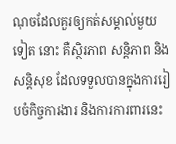ណុចដែលគួរឲ្យកត់សម្គាល់មួយទៀត នោះ គឺស្ថិរភាព សន្តិភាព និងសន្តិសុខ ដែលទទួលបានក្នុងការរៀបចំកិច្ចការងារ និងការការពារនេះ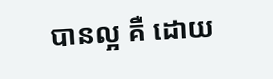បានល្អ គឺ ដោយ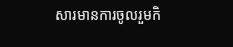សារមានការចូលរួមកិ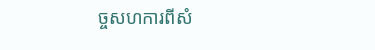ច្ចសហការពីសំ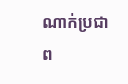ណាក់ប្រជាព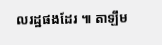លរដ្ឋផងដែរ ៕ តាឡឹម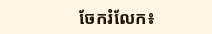ចែករំលែក៖